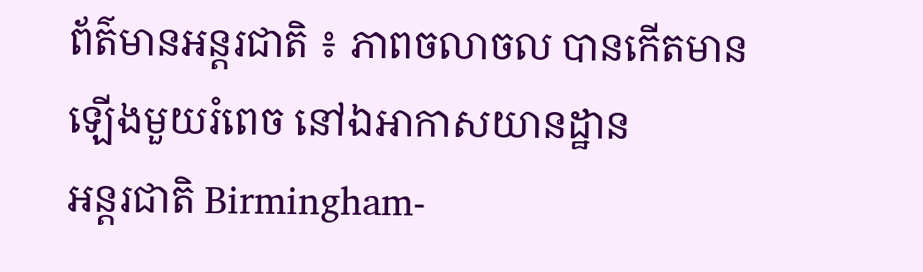ព័ត៌មានអន្តរជាតិ ៖ ភាពចលាចល បានកើតមានឡើងមួយរំពេច នៅឯអាកាសយានដ្ឋាន
អន្តរជាតិ Birmingham-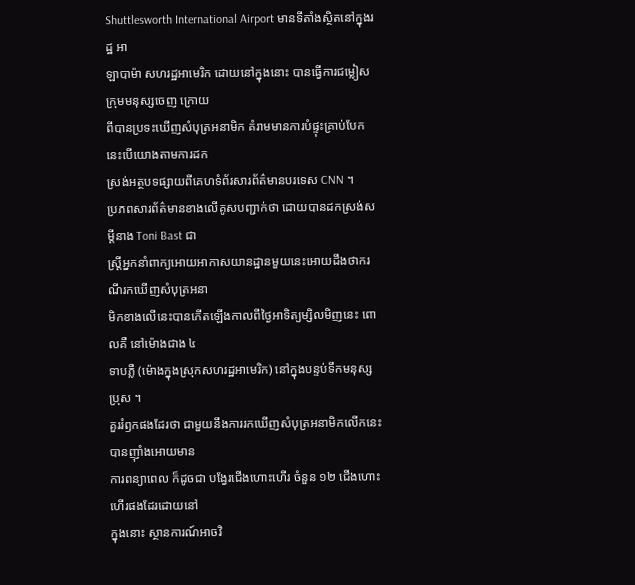Shuttlesworth International Airport មានទីតាំងស្ថិតនៅក្នុងរដ្ឋ អា
ឡាបាម៉ា សហរដ្ឋអាមេរិក ដោយនៅក្នុងនោះ បានធ្វើការជម្លៀសក្រុមមនុស្សចេញ ក្រោយ
ពីបានប្រទះឃើញសំបុត្រអនាមិក គំរាមមានការបំផ្ទុះគ្រាប់បែក នេះបើយោងតាមការដក
ស្រង់អត្ថបទផ្សាយពីគេហទំព័រសារព័ត៌មានបរទេស CNN ។
ប្រភពសារព័ត៌មានខាងលើគូសបញ្ជាក់ថា ដោយបានដកស្រង់សម្តីនាង Toni Bast ជា
ស្រ្តីអ្នកនាំពាក្យអោយអាកាសយានដ្ឋានមួយនេះអោយដឹងថាករណីរកឃើញសំបុត្រអនា
មិកខាងលើនេះបានកើតឡើងកាលពីថ្ងៃអាទិត្យម្សិលមិញនេះ ពោលគឺ នៅម៉ោងជាង ៤
ទាបភ្លឺ (ម៉ោងក្នុងស្រុកសហរដ្ឋអាមេរិក) នៅក្នុងបន្ទប់ទឹកមនុស្សប្រុស ។
គួររំឭកផងដែរថា ជាមួយនឹងការរកឃើញសំបុត្រអនាមិកលើកនេះ បានញ៉ាំងអោយមាន
ការពន្យាពេល ក៏ដូចជា បង្វែរជើងហោះហើរ ចំនួន ១២ ជើងហោះហើរផងដែរដោយនៅ
ក្នុងនោះ ស្ថានការណ៍អាចវិ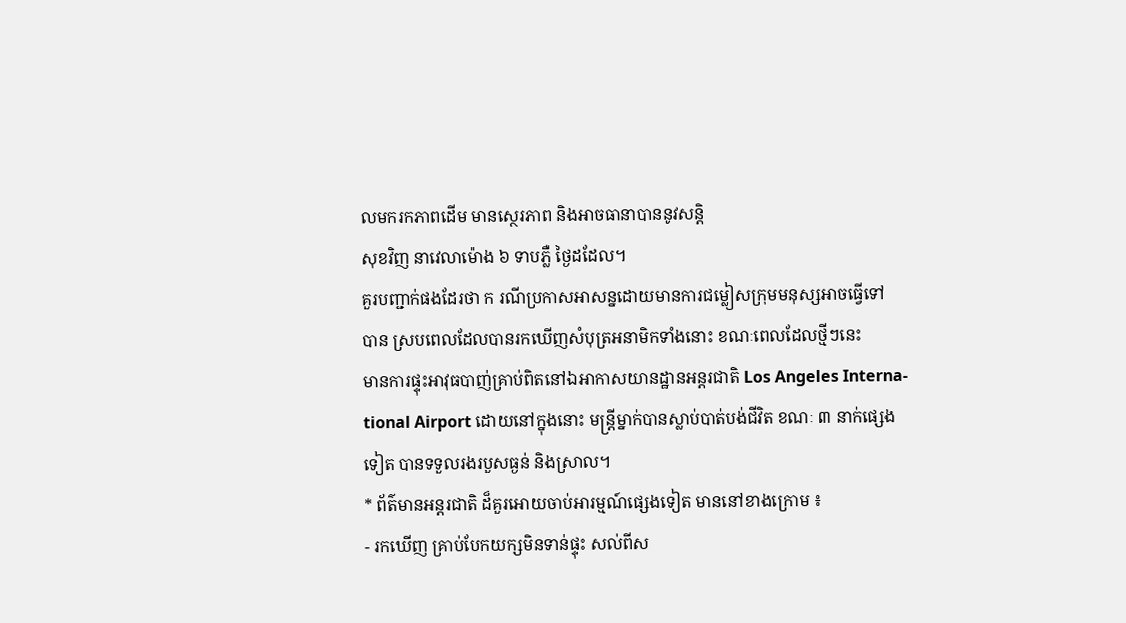លមករកភាពដើម មានស្ថេរភាព និងអាចធានាបាននូវសន្តិ
សុខវិញ នាវេលាម៉ោង ៦ ទាបភ្លឺ ថ្ងៃដដែល។
គួរបញ្ជាក់ផងដែរថា ក រណីប្រកាសអាសន្នដោយមានការជម្លៀសក្រុមមនុស្សអាចធ្វើទៅ
បាន ស្របពេលដែលបានរកឃើញសំបុត្រអនាមិកទាំងនោះ ខណៈពេលដែលថ្មីៗនេះ
មានការផ្ទុះអាវុធបាញ់គ្រាប់ពិតនៅឯអាកាសយានដ្ឋានអន្តរជាតិ Los Angeles Interna-
tional Airport ដោយនៅក្នុងនោះ មន្រ្តីម្នាក់បានស្លាប់បាត់បង់ជីវិត ខណៈ ៣ នាក់ផ្សេង
ទៀត បានទទួលរងរបួសធ្ងន់ និងស្រាល។
* ព័ត៌មានអន្តរជាតិ ដ៏គួរអោយចាប់អារម្មណ៍ផ្សេងទៀត មាននៅខាងក្រោម ៖
- រកឃើញ គ្រាប់បែកយក្សមិនទាន់ផ្ទុះ សល់ពីស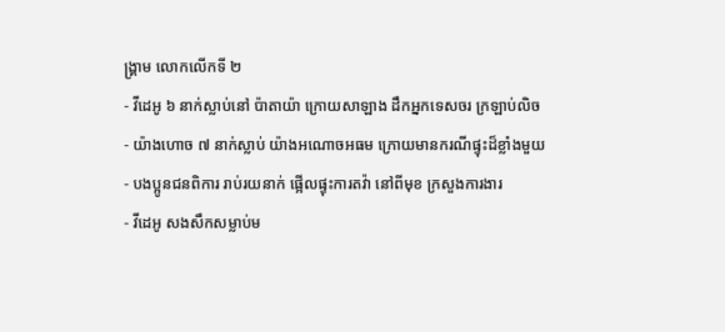ង្គ្រាម លោកលើកទី ២
- វីដេអូ ៦ នាក់ស្លាប់នៅ ប៉ាតាយ៉ា ក្រោយសាឡាង ដឹកអ្នកទេសចរ ក្រឡាប់លិច
- យ៉ាងហោច ៧ នាក់ស្លាប់ យ៉ាងអណោចអធម ក្រោយមានករណីផ្ទុះដ៏ខ្លាំងមួយ
- បងប្អូនជនពិការ រាប់រយនាក់ ផ្អើលផ្ទុះការតវ៉ា នៅពីមុខ ក្រសួងការងារ
- វីដេអូ សងសឹកសម្លាប់ម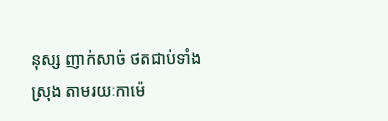នុស្ស ញាក់សាច់ ថតជាប់ទាំងស្រុង តាមរយៈកាម៉េ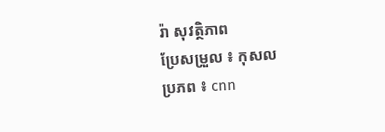រ៉ា សុវត្ថិភាព
ប្រែសម្រួល ៖ កុសល
ប្រភព ៖ cnn